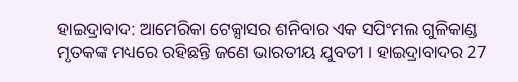ହାଇଦ୍ରାବାଦ: ଆମେରିକା ଟେକ୍ସାସର ଶନିବାର ଏକ ସପିଂମଲ ଗୁଳିକାଣ୍ଡ ମୃତକଙ୍କ ମଧ୍ୟରେ ରହିଛନ୍ତି ଜଣେ ଭାରତୀୟ ଯୁବତୀ । ହାଇଦ୍ରାବାଦର 27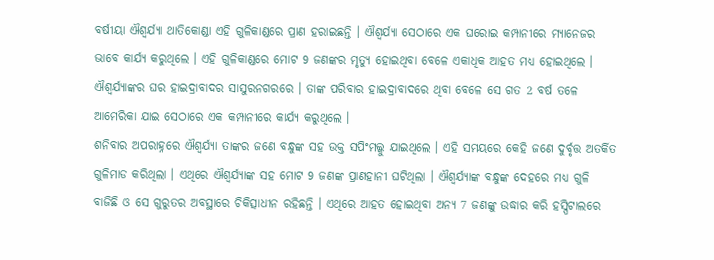ବର୍ଷୀୟା ଐଶ୍ବର୍ଯ୍ୟା ଥାତିକୋଣ୍ଡା ଏହି ଗୁଳିକାଣ୍ଡରେ ପ୍ରାଣ ହରାଇଛନ୍ତି । ଐଶ୍ବର୍ଯ୍ୟା ସେଠାରେ ଏକ ଘରୋଇ କମ୍ପାନୀରେ ମ୍ୟାନେଜର ଭାବେ କାର୍ଯ୍ୟ କରୁଥିଲେ । ଏହି ଗୁଳିକାଣ୍ଡରେ ମୋଟ 9 ଜଣଙ୍କର ମୃତ୍ୟୁ ହୋଇଥିବା ବେଳେ ଏକାଧିକ ଆହତ ମଧ୍ୟ ହୋଇଥିଲେ । ଐଶ୍ବର୍ଯ୍ୟାଙ୍କର ଘର ହାଇଦ୍ରାବାଦର ସାସୁରନଗରରେ । ତାଙ୍କ ପରିବାର ହାଇଦ୍ରାବାଦରେ ଥିବା ବେଳେ ସେ ଗତ 2 ବର୍ଷ ତଳେ ଆମେରିକା ଯାଇ ସେଠାରେ ଏକ କମ୍ପାନୀରେ କାର୍ଯ୍ୟ କରୁଥିଲେ ।
ଶନିବାର ଅପରାହ୍ନରେ ଐଶ୍ବର୍ଯ୍ୟା ତାଙ୍କର ଜଣେ ବନ୍ଧୁଙ୍କ ସହ ଉକ୍ତ ସପିଂମଲ୍କୁ ଯାଇଥିଲେ । ଏହି ସମୟରେ କେହି ଜଣେ ଦୁର୍ବୃତ୍ତ ଅତର୍କିତ ଗୁଳିମାଡ କରିଥିଲା । ଏଥିରେ ଐଶ୍ବର୍ଯ୍ୟାଙ୍କ ସହ ମୋଟ 9 ଜଣଙ୍କ ପ୍ରାଣହାନୀ ଘଟିଥିଲା । ଐଶ୍ବର୍ଯ୍ୟାଙ୍କ ବନ୍ଧୁଙ୍କ ଦେହରେ ମଧ୍ୟ ଗୁଳି ବାଜିଛି ଓ ସେ ଗୁରୁତର ଅବସ୍ଥାରେ ଚିକିତ୍ସାଧୀନ ରହିଛନ୍ତି । ଏଥିରେ ଆହତ ହୋଇଥିବା ଅନ୍ୟ 7 ଜଣଙ୍କୁ ଉଦ୍ଧାର କରି ହସ୍ପିଟାଲରେ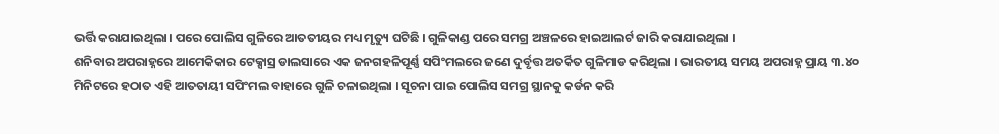ଭର୍ତ୍ତି କରାଯାଇଥିଲା । ପରେ ପୋଲିସ ଗୁଳିରେ ଆତତୀୟର ମଧ୍ୟ ମୃତ୍ୟୁ ଘଟିଛି । ଗୁଳିକାଣ୍ଡ ପରେ ସମଗ୍ର ଅଞ୍ଚଳରେ ହାଇଆଲର୍ଟ ଜାରି କରାଯାଇଥିଲା ।
ଶନିବାର ଅପରାହ୍ନରେ ଆମେକିକାର ଟେକ୍ସାସ୍ର ଡାଲସାରେ ଏକ ଜନଗହଳିପୂର୍ଣ୍ଣ ସପିଂମଲରେ ଜଣେ ଦୁର୍ବୃତ୍ତ ଅତର୍କିତ ଗୁଳିମାଡ କରିଥିଲା । ଭାରତୀୟ ସମୟ ଅପରାହ୍ନ ପ୍ରାୟ ୩.୪୦ ମିନିଟରେ ହଠାତ ଏହି ଆତତାୟୀ ସପିଂମଲ ବାହାରେ ଗୁଳି ଚଳାଇଥିଲା । ସୂଚନା ପାଇ ପୋଲିସ ସମଗ୍ର ସ୍ଥାନକୁ କର୍ଡନ କରି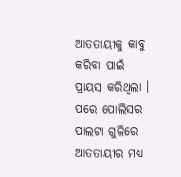ଆତତାୟୀକୁ କାବୁ କରିବା ପାଇଁ ପ୍ରାୟସ କରିଥିଲା । ପରେ ପୋଲିସର ପାଲଟା ଗୁଳିରେ ଆତତାୟୀର ମଧ୍ୟ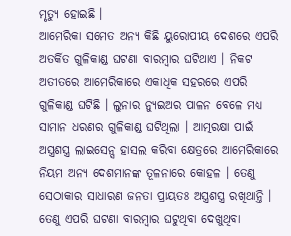ମୃତ୍ୟୁ ହୋଇଛି ।
ଆମେରିକା ସମେତ ଅନ୍ୟ କିଛି ୟୁରୋପୀୟ ଦେଶରେ ଏପରି ଅତର୍କିତ ଗୁଳିକାଣ୍ଡ ଘଟଣା ବାରମ୍ବାର ଘଟିଥାଏ । ନିକଟ ଅତୀତରେ ଆମେରିକାରେ ଏକାଧିକ ସହରରେ ଏପରି ଗୁଳିକାଣ୍ଡ ଘଟିଛି । ଲୁନାର ନ୍ୟୁଇଅର ପାଳନ ବେଳେ ମଧ୍ୟ ସାମାନ ଧରଣର ଗୁଳିକାଣ୍ଡ ଘଟିଥିଲା । ଆତ୍ମରକ୍ଷା ପାଇଁ ଅସ୍ତ୍ରଶସ୍ତ୍ର ଲାଇସେନ୍ସ ହାସଲ କରିବା କ୍ଷେତ୍ରରେ ଆମେରିକାରେ ନିୟମ ଅନ୍ୟ ଦେଶମାନଙ୍କ ତୂଳନାରେ କୋହଳ । ତେଣୁ ସେଠାକାର ସାଧାରଣ ଜନତା ପ୍ରାୟତଃ ଅସ୍ତ୍ରଶସ୍ତ୍ର ରଖିଥାନ୍ତି । ତେଣୁ ଏପରି ଘଟଣା ବାରମ୍ବାର ଘଟୁଥିବା ଦେଖୁଥିବା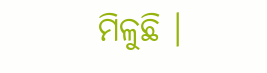ମିଳୁଛି ।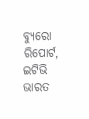ବ୍ୟୁରୋ ରିପୋର୍ଟ, ଇଟିଭି ଭାରତ